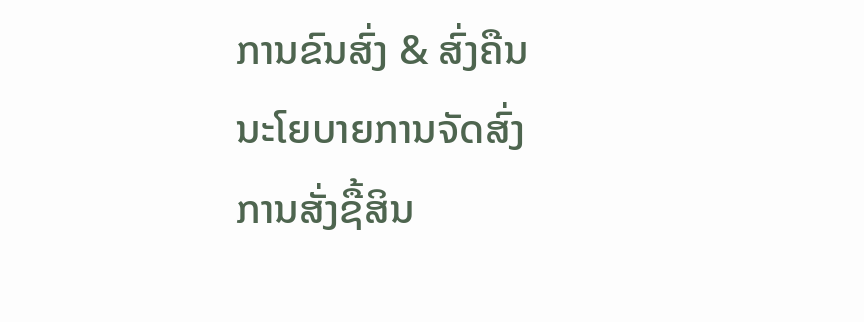ການຂົນສົ່ງ & ສົ່ງຄືນ
ນະໂຍບາຍການຈັດສົ່ງ
ການສັ່ງຊື້ສິນ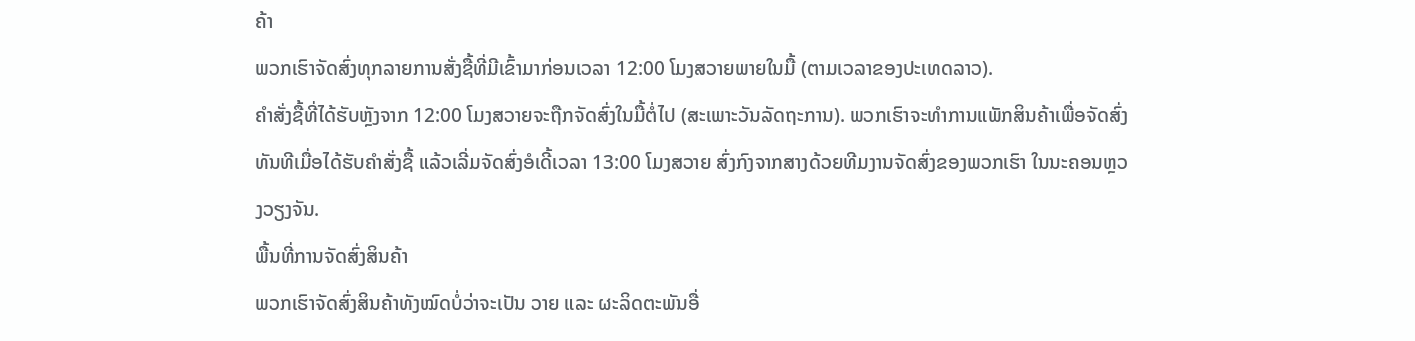ຄ້າ
ພວກເຮົາຈັດສົ່ງທຸກລາຍການສັ່ງຊື້ທີ່ມີເຂົ້າມາກ່ອນເວລາ 12:00 ໂມງສວາຍພາຍໃນມື້ (ຕາມເວລາຂອງປະເທດລາວ).
ຄໍາສັ່ງຊື້ທີ່ໄດ້ຮັບຫຼັງຈາກ 12:00 ໂມງສວາຍຈະຖືກຈັດສົ່ງໃນມື້ຕໍ່ໄປ (ສະເພາະວັນລັດຖະການ). ພວກເຮົາຈະທຳການແພັກສິນຄ້າເພື່ອຈັດສົ່ງທັນທີເມື່ອໄດ້ຮັບຄໍາສັ່ງຊື້ ແລ້ວເລີ່ມຈັດສົ່ງອໍເດີ້ເວລາ 13:00 ໂມງສວາຍ ສົ່ງກົງຈາກສາງດ້ວຍທີມງານຈັດສົ່ງຂອງພວກເຮົາ ໃນນະຄອນຫຼວງວຽງຈັນ.
ພື້ນທີ່ການຈັດສົ່ງສິນຄ້າ
ພວກເຮົາຈັດສົ່ງສິນຄ້າທັງໝົດບໍ່ວ່າຈະເປັນ ວາຍ ແລະ ຜະລິດຕະພັນອື່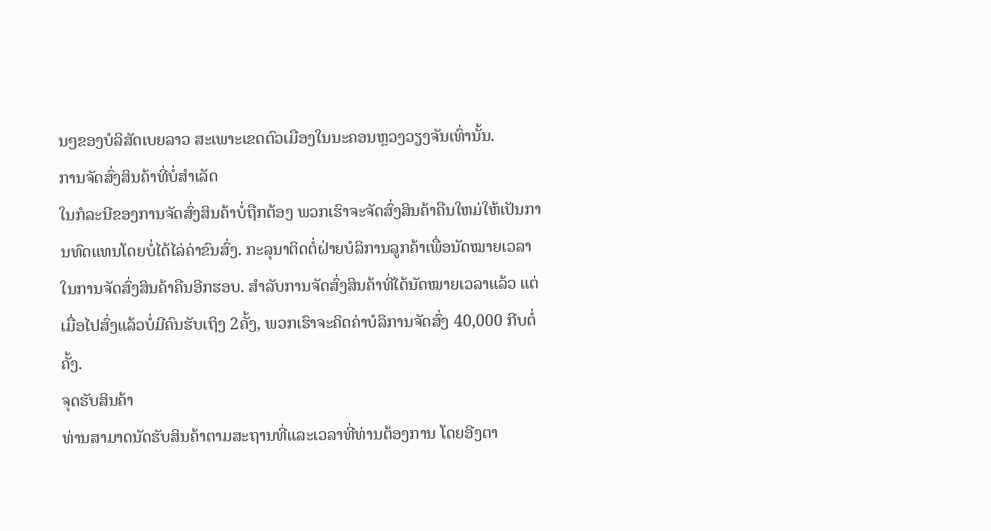ນໆຂອງບໍລິສັດເບຍລາວ ສະເພາະເຂດຕົວເມືອງໃນນະຄອນຫຼວງວຽງຈັນເທົ່ານັ້ນ.
ການຈັດສົ່ງສິນຄ້າທີ່ບໍ່ສຳເລັດ
ໃນກໍລະນີຂອງການຈັດສົ່ງສິນຄ້າບໍ່ຖືກຕ້ອງ ພວກເຮົາຈະຈັດສົ່ງສິນຄ້າຄືນໃຫມ່ໃຫ້ເປັນການທົດແທນໂດຍບໍ່ໄດ້ໄລ່ຄ່າຂົນສົ່ງ. ກະລຸນາຕິດຕໍ່ຝ່າຍບໍລິການລູກຄ້າເພື່ອນັດໝາຍເວລາໃນການຈັດສົ່ງສິນຄ້າຄືນອີກຮອບ. ສຳລັບການຈັດສົ່ງສິນຄ້າທີ່ໄດ້ນັດໝາຍເວລາແລ້ວ ແຕ່ເມື່ອໄປສົ່ງແລ້ວບໍ່ມີຄົນຮັບເຖິງ 2ຄັ້ງ, ພວກເຮົາຈະຄິດຄ່າບໍລິການຈັດສົ່ງ 40,000 ກີບຕໍ່ຄັ້ງ.
ຈຸດຮັບສິນຄ້າ
ທ່ານສາມາດນັດຮັບສິນຄ້າຕາມສະຖານທີ່ແລະເວລາທີ່ທ່ານຕ້ອງການ ໂດຍອີງຕາ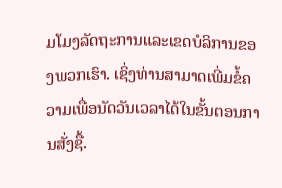ມໂມງລັດຖະການແລະເຂດບໍລິການຂອງພວກເຮົາ. ເຊິ່ງທ່ານສາມາດເພີ່ມຂໍ້ຄວາມເພື່ອນັດວັນເວລາໄດ້ໃນຂັ້ນຕອນການສັ່ງຊື້.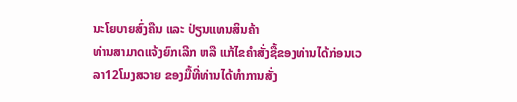ນະໂຍບາຍສົ່ງຄືນ ແລະ ປ່ຽນແທນສິນຄ້າ
ທ່ານສາມາດແຈ້ງຍົກເລີກ ຫລື ແກ້ໄຂຄຳສັ່ງຊື້ຂອງທ່ານໄດ້ກ່ອນເວລາ12ໂມງສວາຍ ຂອງມື້ທີ່ທ່ານໄດ້ທຳການສັ່ງ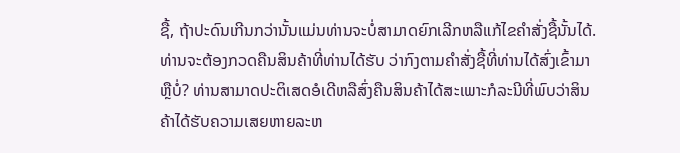ຊື້, ຖ້າປະດົນເກີນກວ່ານັ້ນແມ່ນທ່ານຈະບໍ່ສາມາດຍົກເລີກຫລືແກ້ໄຂຄຳສັ່ງຊື້ນັ້ນໄດ້.
ທ່ານຈະຕ້ອງກວດຄືນສິນຄ້າທີ່ທ່ານໄດ້ຮັບ ວ່າກົງຕາມຄຳສັ່ງຊື້ທີ່ທ່ານໄດ້ສົ່ງເຂົ້າມາຫຼືບໍ່? ທ່ານສາມາດປະຕິເສດອໍເດີຫລືສົ່ງຄືນສິນຄ້າໄດ້ສະເພາະກໍລະນີທີ່ພົບວ່າສິນຄ້າໄດ້ຮັບຄວາມເສຍຫາຍລະຫ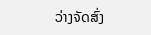ວ່າງຈັດສົ່ງ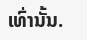ເທົ່ານັ້ນ.